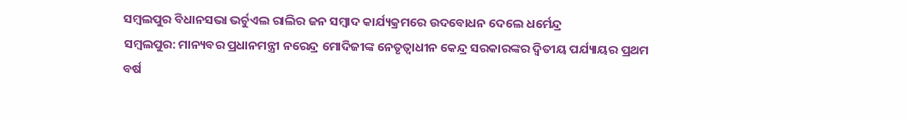ସମ୍ବଲପୁର ବିଧାନସଭା ଭର୍ଚୁଏଲ ରାଲିର ଜନ ସମ୍ବାଦ କାର୍ଯ୍ୟକ୍ରମରେ ଉଦବୋଧନ ଦେଲେ ଧର୍ମେନ୍ଦ୍ର
ସମ୍ବଲପୁର: ମାନ୍ୟବର ପ୍ରଧାନମନ୍ତ୍ରୀ ନରେନ୍ଦ୍ର ମୋଦିଜୀଙ୍କ ନେତୃତ୍ୱାଧୀନ କେନ୍ଦ୍ର ସରକାରଙ୍କର ଦ୍ଵିତୀୟ ପର୍ଯ୍ୟାୟର ପ୍ରଥମ ବର୍ଷ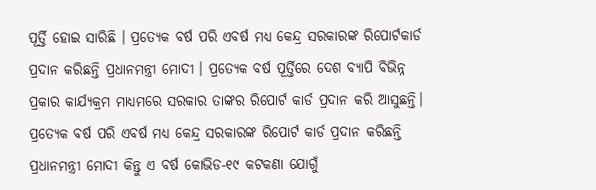ପୂର୍ତ୍ତି ହୋଇ ସାରିଛି । ପ୍ରତ୍ୟେକ ବର୍ଷ ପରି ଏବର୍ଷ ମଧ୍ୟ କେନ୍ଦ୍ର ସରକାରଙ୍କ ରିପୋର୍ଟକାର୍ଡ ପ୍ରଦାନ କରିଛନ୍ତି ପ୍ରଧାନମନ୍ତ୍ରୀ ମୋଦୀ । ପ୍ରତ୍ୟେକ ବର୍ଷ ପୂର୍ତ୍ତିରେ ଦେଶ ବ୍ୟାପି ବିଭିନ୍ନ ପ୍ରକାର କାର୍ଯ୍ୟକ୍ରମ ମାଧ୍ୟମରେ ସରକାର ତାଙ୍କର ରିପୋର୍ଟ କାର୍ଡ ପ୍ରଦାନ କରି ଆସୁଛନ୍ତି। ପ୍ରତ୍ୟେକ ବର୍ଷ ପରି ଏବର୍ଷ ମଧ୍ୟ କେନ୍ଦ୍ର ସରକାରଙ୍କ ରିପୋର୍ଟ କାର୍ଡ ପ୍ରଦାନ କରିଛନ୍ତି ପ୍ରଧାନମନ୍ତ୍ରୀ ମୋଦୀ କିନ୍ତୁ ଏ ବର୍ଷ କୋଭିଡ-୧୯ କଟକଣା ଯୋଗୁଁ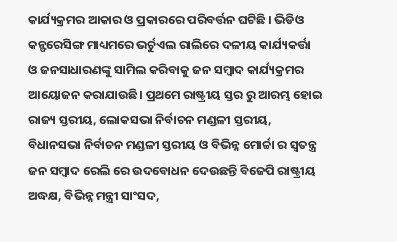କାର୍ଯ୍ୟକ୍ରମର ଆକାର ଓ ପ୍ରକାରରେ ପରିବର୍ତ୍ତନ ଘଟିଛି । ଭିଡିଓ କନ୍ଫରେସିଙ୍ଗ ମାଧ୍ୟମରେ ଭର୍ଚୁଏଲ ରାଲିରେ ଦଳୀୟ କାର୍ଯ୍ୟକର୍ତ୍ତା ଓ ଜନସାଧାରଣଙ୍କୁ ସାମିଲ କରିବାକୁ ଜନ ସମ୍ବାଦ କାର୍ଯ୍ୟକ୍ରମର ଆୟୋଜନ କରାଯାଉଛି। ପ୍ରଥମେ ରାଷ୍ଟ୍ରୀୟ ସ୍ତର ରୁ ଆରମ୍ଭ ହୋଇ ରାଜ୍ୟ ସ୍ତରୀୟ, ଲୋକସଭା ନିର୍ବାଚନ ମଣ୍ଡଳୀ ସ୍ତରୀୟ, ବିଧାନସଭା ନିର୍ବାଚନ ମଣ୍ଡଳୀ ସ୍ତରୀୟ ଓ ବିଭିନ୍ନ ମୋର୍ଚ୍ଚା ର ସ୍ୱତନ୍ତ୍ର ଜନ ସମ୍ବାଦ ରେଲି ରେ ଉଦବୋଧନ ଦେଉଛନ୍ତି ବିଜେପି ରାଷ୍ଟ୍ରୀୟ ଅଦ୍ଧକ୍ଷ, ବିଭିନ୍ନ ମନ୍ତ୍ରୀ ସାଂସଦ,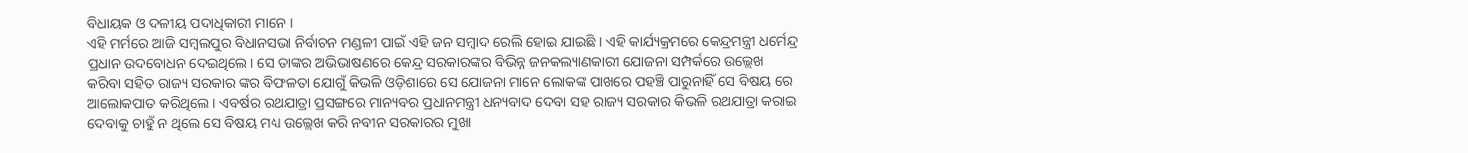ବିଧାୟକ ଓ ଦଳୀୟ ପଦାଧିକାରୀ ମାନେ ।
ଏହି ମର୍ମରେ ଆଜି ସମ୍ବଲପୁର ବିଧାନସଭା ନିର୍ବାଚନ ମଣ୍ଡଳୀ ପାଇଁ ଏହି ଜନ ସମ୍ବାଦ ରେଲି ହୋଇ ଯାଇଛି । ଏହି କାର୍ଯ୍ୟକ୍ରମରେ କେନ୍ଦ୍ରମନ୍ତ୍ରୀ ଧର୍ମେନ୍ଦ୍ର ପ୍ରଧାନ ଉଦବୋଧନ ଦେଇଥିଲେ। ସେ ତାଙ୍କର ଅଭିଭାଷଣରେ କେନ୍ଦ୍ର ସରକାରଙ୍କର ବିଭିନ୍ନ ଜନକଲ୍ୟାଣକାରୀ ଯୋଜନା ସମ୍ପର୍କରେ ଉଲ୍ଲେଖ କରିବା ସହିତ ରାଜ୍ୟ ସରକାର ଙ୍କର ବିଫଳତା ଯୋଗୁଁ କିଭଳି ଓଡ଼ିଶାରେ ସେ ଯୋଜନା ମାନେ ଲୋକଙ୍କ ପାଖରେ ପହଞ୍ଚି ପାରୁନାହିଁ ସେ ବିଷୟ ରେ ଆଲୋକପାତ କରିଥିଲେ । ଏବର୍ଷର ରଥଯାତ୍ରା ପ୍ରସଙ୍ଗରେ ମାନ୍ୟବର ପ୍ରଧାନମନ୍ତ୍ରୀ ଧନ୍ୟବାଦ ଦେବା ସହ ରାଜ୍ୟ ସରକାର କିଭଳି ରଥଯାତ୍ରା କରାଇ ଦେବାକୁ ଚାହୁଁ ନ ଥିଲେ ସେ ବିଷୟ ମଧ୍ୟ ଉଲ୍ଲେଖ କରି ନବୀନ ସରକାରର ମୁଖା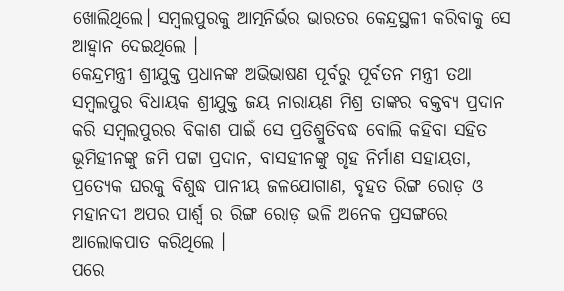ଖୋଲିଥିଲେ। ସମ୍ବଲପୁରକୁ ଆତ୍ମନିର୍ଭର ଭାରତର କେନ୍ଦ୍ରସ୍ଥଳୀ କରିବାକୁ ସେ ଆହ୍ୱାନ ଦେଇଥିଲେ ।
କେନ୍ଦ୍ରମନ୍ତ୍ରୀ ଶ୍ରୀଯୁକ୍ତ ପ୍ରଧାନଙ୍କ ଅଭିଭାଷଣ ପୂର୍ବରୁ ପୂର୍ବତନ ମନ୍ତ୍ରୀ ତଥା ସମ୍ବଲପୁର ବିଧାୟକ ଶ୍ରୀଯୁକ୍ତ ଜୟ ନାରାୟଣ ମିଶ୍ର ତାଙ୍କର ବକ୍ତବ୍ୟ ପ୍ରଦାନ କରି ସମ୍ବଲପୁରର ବିକାଶ ପାଇଁ ସେ ପ୍ରତିଶ୍ରୁତିବଦ୍ଧ ବୋଲି କହିବା ସହିତ ଭୂମିହୀନଙ୍କୁ ଜମି ପଟ୍ଟା ପ୍ରଦାନ, ବାସହୀନଙ୍କୁ ଗୃହ ନିର୍ମାଣ ସହାୟତା, ପ୍ରତ୍ୟେକ ଘରକୁ ବିଶୁଦ୍ଧ ପାନୀୟ ଜଳଯୋଗାଣ, ବୃହତ ରିଙ୍ଗ ରୋଡ଼ ଓ ମହାନଦୀ ଅପର ପାର୍ଶ୍ୱ ର ରିଙ୍ଗ ରୋଡ଼ ଭଳି ଅନେକ ପ୍ରସଙ୍ଗରେ ଆଲୋକପାତ କରିଥିଲେ ।
ପରେ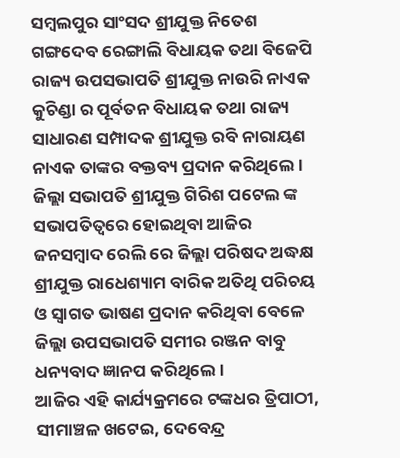ସମ୍ବଲପୁର ସାଂସଦ ଶ୍ରୀଯୁକ୍ତ ନିତେଶ ଗଙ୍ଗଦେବ ରେଙ୍ଗାଲି ବିଧାୟକ ତଥା ବିଜେପି ରାଜ୍ୟ ଉପସଭାପତି ଶ୍ରୀଯୁକ୍ତ ନାଉରି ନାଏକ କୁଚିଣ୍ଡା ର ପୂର୍ବତନ ବିଧାୟକ ତଥା ରାଜ୍ୟ ସାଧାରଣ ସମ୍ପାଦକ ଶ୍ରୀଯୁକ୍ତ ରବି ନାରାୟଣ ନାଏକ ତାଙ୍କର ବକ୍ତବ୍ୟ ପ୍ରଦାନ କରିଥିଲେ । ଜିଲ୍ଲା ସଭାପତି ଶ୍ରୀଯୁକ୍ତ ଗିରିଶ ପଟେଲ ଙ୍କ ସଭାପତିତ୍ୱରେ ହୋଇଥିବା ଆଜିର ଜନସମ୍ବାଦ ରେଲି ରେ ଜିଲ୍ଲା ପରିଷଦ ଅଦ୍ଧକ୍ଷ ଶ୍ରୀଯୁକ୍ତ ରାଧେଶ୍ୟାମ ବାରିକ ଅତିଥି ପରିଚୟ ଓ ସ୍ୱାଗତ ଭାଷଣ ପ୍ରଦାନ କରିଥିବା ବେଳେ ଜିଲ୍ଲା ଉପସଭାପତି ସମୀର ରଞ୍ଜନ ବାବୁ ଧନ୍ୟବାଦ ଜ୍ଞାନପ କରିଥିଲେ ।
ଆଜିର ଏହି କାର୍ଯ୍ୟକ୍ରମରେ ଟଙ୍କଧର ତ୍ରିପାଠୀ, ସୀମାଞ୍ଚଳ ଖଟେଇ, ଦେବେନ୍ଦ୍ର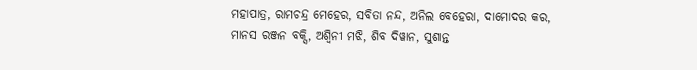ମହାପାତ୍ର, ରାମଚନ୍ଦ୍ର ମେହେର, ସବିତା ନନ୍ଦ, ଅନିଲ ବେହେରା, ଦାମୋଦର କର, ମାନସ ରଞ୍ଜନ ବକ୍ସି, ଅଶ୍ୱିନୀ ମଝି, ଶିବ ଦିୱାନ, ସୁଶାନ୍ତ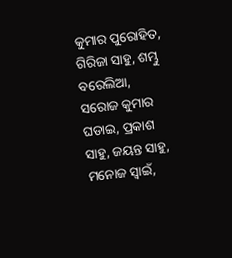କୁମାର ପୁରୋହିତ, ଗିରିଜା ସାହୁ, ଶମ୍ଭୁ ବରେଲିଆ, ସରୋଜ କୁମାର ଘଡାଇ, ପ୍ରକାଶ ସାହୁ, ଜୟନ୍ତ ସାହୁ, ମନୋଜ ସ୍ୱାଇଁ,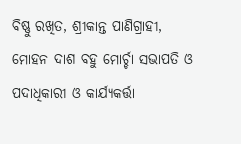ବିଷ୍ଣୁ ରଖିତ, ଶ୍ରୀକାନ୍ତ ପାଣିଗ୍ରାହୀ, ମୋହନ ଦାଶ ବହୁ ମୋର୍ଚ୍ଚା ସଭାପତି ଓ ପଦାଧିକାରୀ ଓ କାର୍ଯ୍ୟକର୍ତ୍ତା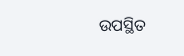ଉପସ୍ଥିତ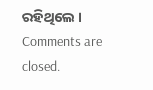ରହିଥିଲେ ।
Comments are closed.